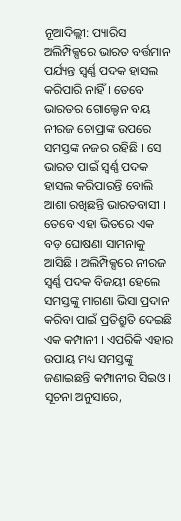ନୂଆଦିଲ୍ଲୀ: ପ୍ୟାରିସ ଅଲିମ୍ପିକ୍ସରେ ଭାରତ ବର୍ତ୍ତମାନ ପର୍ଯ୍ୟନ୍ତ ସ୍ୱର୍ଣ୍ଣ ପଦକ ହାସଲ କରିପାରି ନାହିଁ । ତେବେ ଭାରତର ଗୋଲ୍ଡେନ ବୟ ନୀରଜ ଚୋପ୍ରାଙ୍କ ଉପରେ ସମସ୍ତଙ୍କ ନଜର ରହିଛି । ସେ ଭାରତ ପାଇଁ ସ୍ୱର୍ଣ୍ଣ ପଦକ ହାସଲ କରିପାରନ୍ତି ବୋଲି ଆଶା ରଖିଛନ୍ତି ଭାରତବାସୀ । ତେବେ ଏହା ଭିତରେ ଏକ ବଡ଼ ଘୋଷଣା ସାମନାକୁ ଆସିଛି । ଅଲିମ୍ପିକ୍ସରେ ନୀରଜ ସ୍ୱର୍ଣ୍ଣ ପଦକ ବିଜୟୀ ହେଲେ ସମସ୍ତଙ୍କୁ ମାଗଣା ଭିସା ପ୍ରଦାନ କରିବା ପାଇଁ ପ୍ରତିଶ୍ରୁତି ଦେଇଛି ଏକ କମ୍ପାନୀ । ଏପରିକି ଏହାର ଉପାୟ ମଧ୍ୟ ସମସ୍ତଙ୍କୁ ଜଣାଇଛନ୍ତି କମ୍ପାନୀର ସିଇଓ ।
ସୂଚନା ଅନୁସାରେ,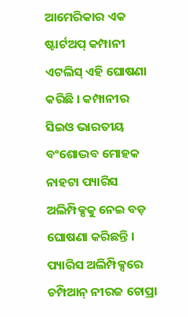ଆମେରିକାର ଏକ ଷ୍ଟାର୍ଟଅପ୍ କମ୍ପାନୀ ଏଟଲିସ୍ ଏହି ଘୋଷଣା କରିଛି । କମ୍ପାନୀର ସିଇଓ ଭାରତୀୟ ବଂଶୋଦ୍ଭବ ମୋହକ ନାହଟା ପ୍ୟାରିସ ଅଲିମ୍ପିକ୍ସକୁ ନେଇ ବଡ଼ ଘୋଷଣା କରିଛନ୍ତି । ପ୍ୟାରିସ ଅଲିମ୍ପିକ୍ସରେ ଚମ୍ପିଆନ୍ ନୀରଜ ଚୋପ୍ରା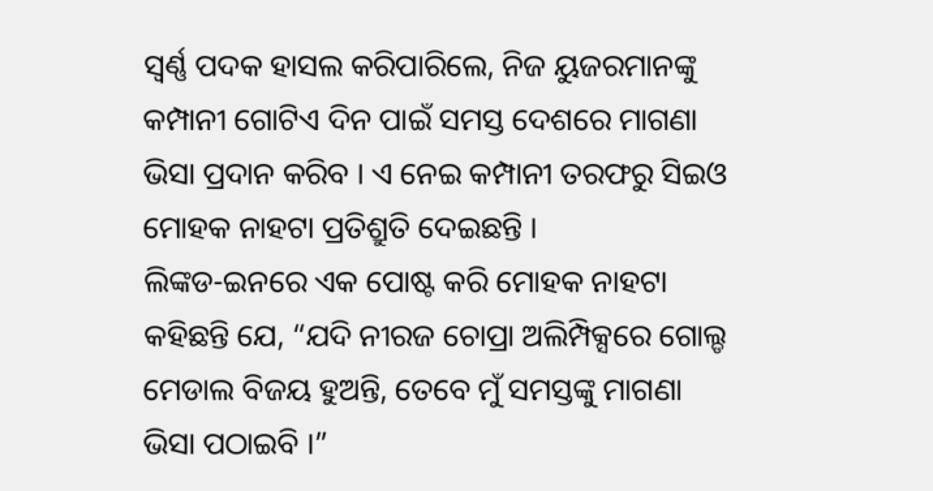ସ୍ୱର୍ଣ୍ଣ ପଦକ ହାସଲ କରିପାରିଲେ, ନିଜ ୟୁଜରମାନଙ୍କୁ କମ୍ପାନୀ ଗୋଟିଏ ଦିନ ପାଇଁ ସମସ୍ତ ଦେଶରେ ମାଗଣା ଭିସା ପ୍ରଦାନ କରିବ । ଏ ନେଇ କମ୍ପାନୀ ତରଫରୁ ସିଇଓ ମୋହକ ନାହଟା ପ୍ରତିଶ୍ରୁତି ଦେଇଛନ୍ତି ।
ଲିଙ୍କଡ-ଇନରେ ଏକ ପୋଷ୍ଟ କରି ମୋହକ ନାହଟା କହିଛନ୍ତି ଯେ, “ଯଦି ନୀରଜ ଚୋପ୍ରା ଅଲିମ୍ପିକ୍ସରେ ଗୋଲ୍ଡ ମେଡାଲ ବିଜୟ ହୁଅନ୍ତି, ତେବେ ମୁଁ ସମସ୍ତଙ୍କୁ ମାଗଣା ଭିସା ପଠାଇବି ।”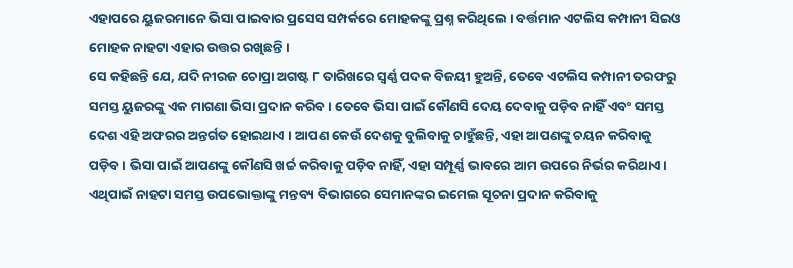ଏହାପରେ ୟୁଜରମାନେ ଭିସା ପାଇବାର ପ୍ରସେସ ସମ୍ପର୍କରେ ମୋହକଙ୍କୁ ପ୍ରଶ୍ନ କରିଥିଲେ । ବର୍ତ୍ତମାନ ଏଟଲିସ କମ୍ପାନୀ ସିଇଓ ମୋହକ ନାହଟା ଏହାର ଉତ୍ତର ରଖିଛନ୍ତି ।
ସେ କହିଛନ୍ତି ଯେ, ଯଦି ନୀରଜ ଚୋପ୍ରା ଅଗଷ୍ଟ ୮ ତାରିଖରେ ସ୍ୱର୍ଣ୍ଣ ପଦକ ବିଜୟୀ ହୁଅନ୍ତି, ତେବେ ଏଟଲିସ କମ୍ପାନୀ ତରଫରୁ ସମସ୍ତ ୟୁଜରଙ୍କୁ ଏକ ମାଗଣା ଭିସା ପ୍ରଦାନ କରିବ । ତେବେ ଭିସା ପାଇଁ କୌଣସି ଦେୟ ଦେବାକୁ ପଡ଼ିବ ନାହିଁ ଏବଂ ସମସ୍ତ ଦେଶ ଏହି ଅଫରର ଅନ୍ତର୍ଗତ ହୋଇଥାଏ । ଆପଣ କେଉଁ ଦେଶକୁ ବୁଲିବାକୁ ଚାହୁଁଛନ୍ତି, ଏହା ଆପଣଙ୍କୁ ଚୟନ କରିବାକୁ ପଡ଼ିବ । ଭିସା ପାଇଁ ଆପଣଙ୍କୁ କୌଣସି ଖର୍ଚ୍ଚ କରିବାକୁ ପଡ଼ିବ ନାହିଁ, ଏହା ସମ୍ପୂର୍ଣ୍ଣ ଭାବରେ ଆମ ଉପରେ ନିର୍ଭର କରିଥାଏ । ଏଥିପାଇଁ ନାହଟା ସମସ୍ତ ଉପଭୋକ୍ତାଙ୍କୁ ମନ୍ତବ୍ୟ ବିଭାଗରେ ସେମାନଙ୍କର ଇମେଲ ସୂଚନା ପ୍ରଦାନ କରିବାକୁ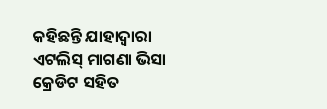କହିଛନ୍ତି ଯାହାଦ୍ୱାରା ଏଟଲିସ୍ ମାଗଣା ଭିସା କ୍ରେଡିଟ ସହିତ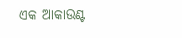ଏକ ଆକାଉଣ୍ଟ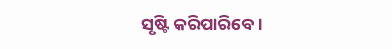ସୃଷ୍ଟି କରିପାରିବେ।